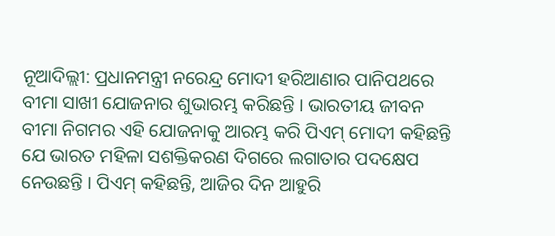ନୂଆଦିଲ୍ଲୀ: ପ୍ରଧାନମନ୍ତ୍ରୀ ନରେନ୍ଦ୍ର ମୋଦୀ ହରିଆଣାର ପାନିପଥରେ ବୀମା ସାଖୀ ଯୋଜନାର ଶୁଭାରମ୍ଭ କରିଛନ୍ତି । ଭାରତୀୟ ଜୀବନ ବୀମା ନିଗମର ଏହି ଯୋଜନାକୁ ଆରମ୍ଭ କରି ପିଏମ୍ ମୋଦୀ କହିଛନ୍ତି ଯେ ଭାରତ ମହିଳା ସଶକ୍ତିକରଣ ଦିଗରେ ଲଗାତାର ପଦକ୍ଷେପ ନେଉଛନ୍ତି । ପିଏମ୍ କହିଛନ୍ତି, ଆଜିର ଦିନ ଆହୁରି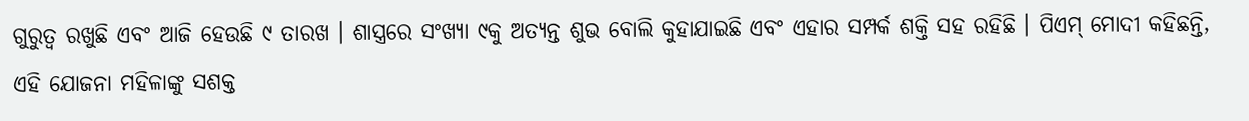ଗୁରୁତ୍ୱ ରଖୁଛି ଏବଂ ଆଜି ହେଉଛି ୯ ତାରଖ । ଶାସ୍ତ୍ରରେ ସଂଖ୍ୟା ୯କୁ ଅତ୍ୟନ୍ତ ଶୁଭ ବୋଲି କୁହାଯାଇଛି ଏବଂ ଏହାର ସମ୍ପର୍କ ଶକ୍ତି ସହ ରହିଛି । ପିଏମ୍ ମୋଦୀ କହିଛନ୍ତି, ଏହି ଯୋଜନା ମହିଳାଙ୍କୁ ସଶକ୍ତ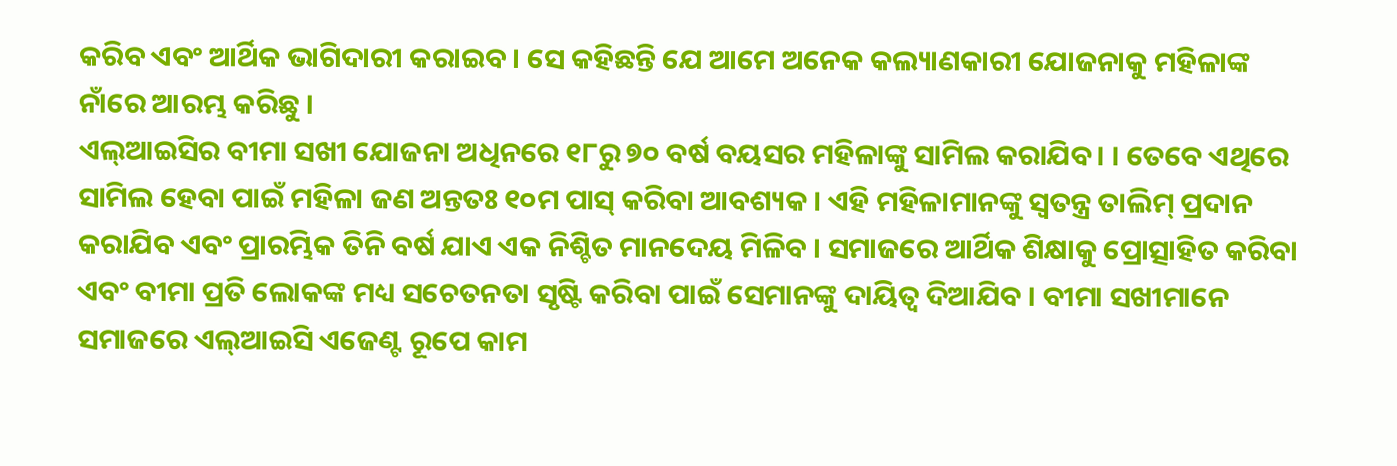କରିବ ଏବଂ ଆର୍ଥିକ ଭାଗିଦାରୀ କରାଇବ । ସେ କହିଛନ୍ତି ଯେ ଆମେ ଅନେକ କଲ୍ୟାଣକାରୀ ଯୋଜନାକୁ ମହିଳାଙ୍କ ନାଁରେ ଆରମ୍ଭ କରିଛୁ ।
ଏଲ୍ଆଇସିର ବୀମା ସଖୀ ଯୋଜନା ଅଧିନରେ ୧୮ରୁ ୭୦ ବର୍ଷ ବୟସର ମହିଳାଙ୍କୁ ସାମିଲ କରାଯିବ। । ତେବେ ଏଥିରେ ସାମିଲ ହେବା ପାଇଁ ମହିଳା ଜଣ ଅନ୍ତତଃ ୧୦ମ ପାସ୍ କରିବା ଆବଶ୍ୟକ । ଏହି ମହିଳାମାନଙ୍କୁ ସ୍ୱତନ୍ତ୍ର ତାଲିମ୍ ପ୍ରଦାନ କରାଯିବ ଏବଂ ପ୍ରାରମ୍ଭିକ ତିନି ବର୍ଷ ଯାଏ ଏକ ନିଶ୍ଚିତ ମାନଦେୟ ମିଳିବ । ସମାଜରେ ଆର୍ଥିକ ଶିକ୍ଷାକୁ ପ୍ରୋତ୍ସାହିତ କରିବା ଏବଂ ବୀମା ପ୍ରତି ଲୋକଙ୍କ ମଧ୍ୟ ସଚେତନତା ସୃଷ୍ଟି କରିବା ପାଇଁ ସେମାନଙ୍କୁ ଦାୟିତ୍ୱ ଦିଆଯିବ । ବୀମା ସଖୀମାନେ ସମାଜରେ ଏଲ୍ଆଇସି ଏଜେଣ୍ଟ ରୂପେ କାମ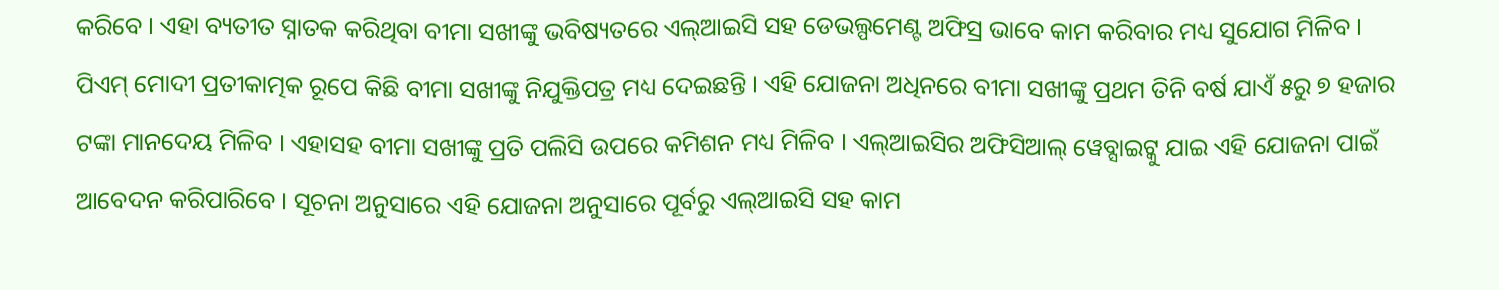କରିବେ । ଏହା ବ୍ୟତୀତ ସ୍ନାତକ କରିଥିବା ବୀମା ସଖୀଙ୍କୁ ଭବିଷ୍ୟତରେ ଏଲ୍ଆଇସି ସହ ଡେଭଲ୍ପମେଣ୍ଟ ଅଫିସ୍ର ଭାବେ କାମ କରିବାର ମଧ୍ୟ ସୁଯୋଗ ମିଳିବ ।
ପିଏମ୍ ମୋଦୀ ପ୍ରତୀକାତ୍ମକ ରୂପେ କିଛି ବୀମା ସଖୀଙ୍କୁ ନିଯୁକ୍ତିପତ୍ର ମଧ୍ୟ ଦେଇଛନ୍ତି । ଏହି ଯୋଜନା ଅଧିନରେ ବୀମା ସଖୀଙ୍କୁ ପ୍ରଥମ ତିନି ବର୍ଷ ଯାଏଁ ୫ରୁ ୭ ହଜାର ଟଙ୍କା ମାନଦେୟ ମିଳିବ । ଏହାସହ ବୀମା ସଖୀଙ୍କୁ ପ୍ରତି ପଲିସି ଉପରେ କମିଶନ ମଧ୍ୟ ମିଳିବ । ଏଲ୍ଆଇସିର ଅଫିସିଆଲ୍ ୱେବ୍ସାଇଟ୍କୁ ଯାଇ ଏହି ଯୋଜନା ପାଇଁ ଆବେଦନ କରିପାରିବେ । ସୂଚନା ଅନୁସାରେ ଏହି ଯୋଜନା ଅନୁସାରେ ପୂର୍ବରୁ ଏଲ୍ଆଇସି ସହ କାମ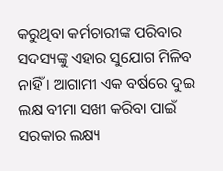କରୁଥିବା କର୍ମଚାରୀଙ୍କ ପରିବାର ସଦସ୍ୟଙ୍କୁ ଏହାର ସୁଯୋଗ ମିଳିବ ନାହିଁ । ଆଗାମୀ ଏକ ବର୍ଷରେ ଦୁଇ ଲକ୍ଷ ବୀମା ସଖୀ କରିବା ପାଇଁ ସରକାର ଲକ୍ଷ୍ୟ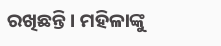ରଖିଛନ୍ତି । ମହିଳାଙ୍କୁ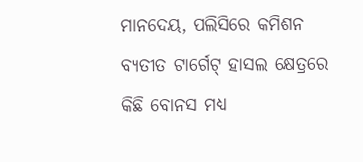ମାନଦେୟ, ପଲିସିରେ କମିଶନ ବ୍ୟତୀତ ଟାର୍ଗେଟ୍ ହାସଲ କ୍ଷେତ୍ରରେ କିଛି ବୋନସ ମଧ୍ୟ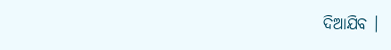ଦିଆଯିବ ।